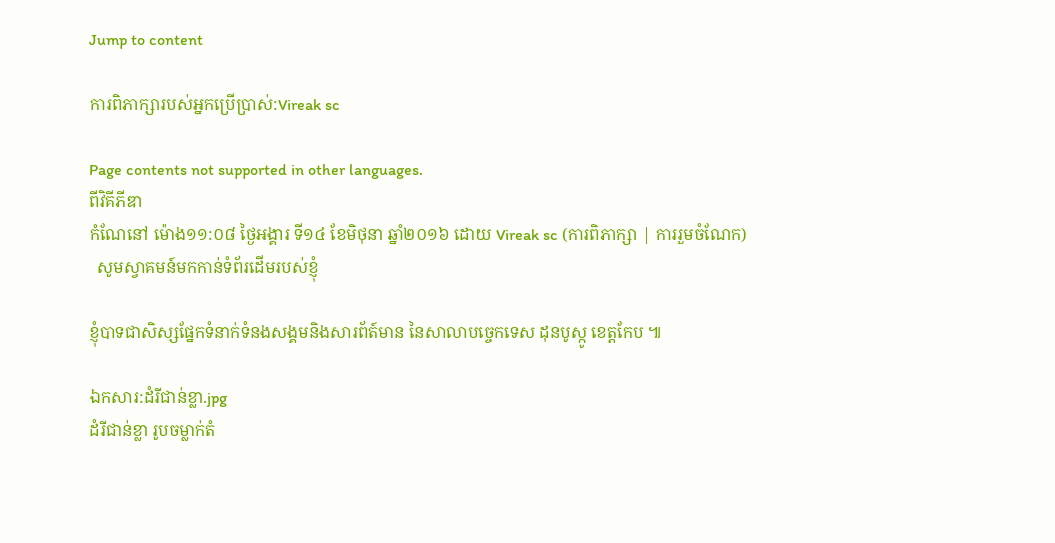Jump to content

ការពិភាក្សារបស់អ្នកប្រើប្រាស់:Vireak sc

Page contents not supported in other languages.
ពីវិគីភីឌា
កំណែនៅ ម៉ោង១១:០៨ ថ្ងៃអង្គារ ទី១៤ ខែមិថុនា ឆ្នាំ២០១៦ ដោយ Vireak sc (ការពិភាក្សា | ការរួមចំណែក)
  សូមស្វាគមន៍មកកាន់ទំព័រដើមរបស់ខ្ញុំ

ខ្ញុំបាទជាសិស្សផ្នែកទំនាក់ទំនងសង្គមនិងសារព័ត៍មាន នៃសាលាបច្ចេកទេស ដុនបូស្កូ ខេត្តកែប ៕

ឯកសារ:ដំរីជាន់ខ្លា.jpg
ដំរីជាន់ខ្លា រូបចម្លាក់តំ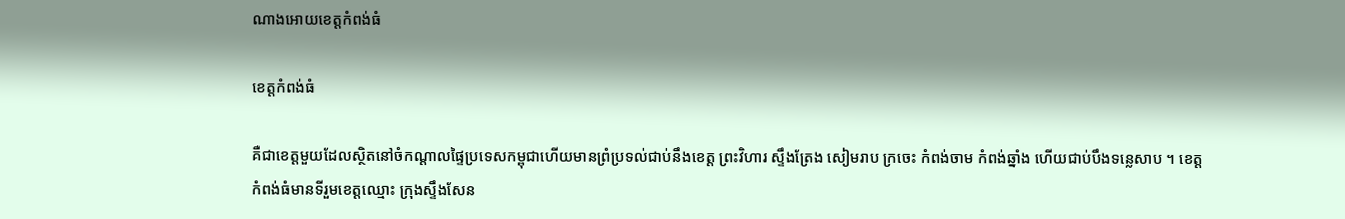ណាងអោយខេត្តកំពង់ធំ

ខេត្តកំពង់ធំ

គឺជាខេត្តមួយដែលស្ថិតនៅចំកណ្ដាលផ្ទៃប្រទេសកម្ពុជាហើយមានព្រំប្រទល់ជាប់នឹងខេត្ត ព្រះវិហារ ស្ទឹងត្រែង សៀមរាប ក្រចេះ កំពង់ចាម កំពង់ឆ្នាំង ហើយជាប់បឹងទន្លេសាប ។ ខេត្តកំពង់ធំមានទីរួមខេត្តឈ្មោះ ក្រុងស្ទឹងសែន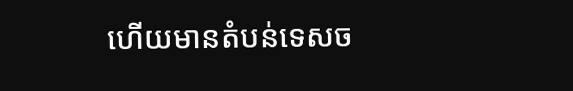ហើយមានតំបន់ទេសច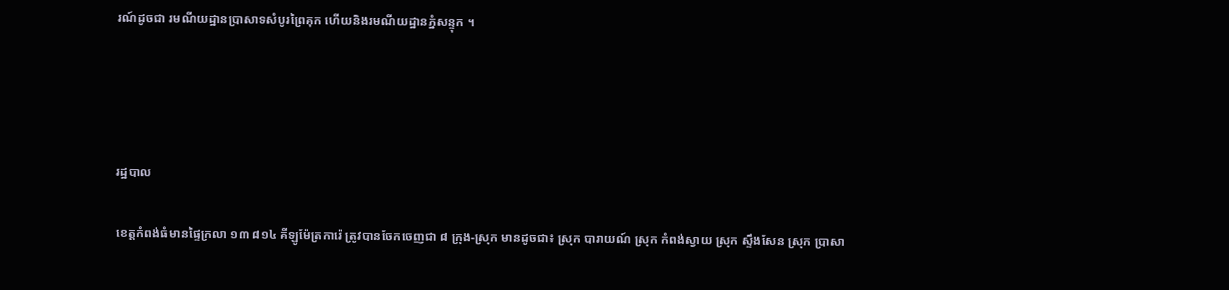រណ៍ដូចជា រមណីយដ្ឋានប្រាសាទសំបូរព្រៃគុក ហើយនិងរមណីយដ្ឋានភ្នំសន្ទុក ។




រដ្ឋបាល

ខេត្តកំពង់ធំមានផ្ទៃក្រលា ១៣ ៨១៤ គីឡូម៉ែត្រការ៉េ ត្រូវបានចែកចេញជា ៨ ក្រុង-ស្រុក មានដូចជា៖ ស្រុក បារាយណ៍ ស្រុក កំពង់ស្វាយ ស្រុក ស្ទឹងសែន ស្រុក ប្រាសា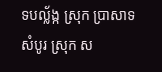ទបល្ល័ង្ក ស្រុក ប្រាសាទសំបូរ ស្រុក ស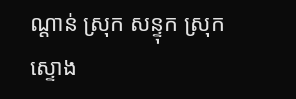ណ្ដាន់ ស្រុក សន្ទុក ស្រុក ស្ទោង